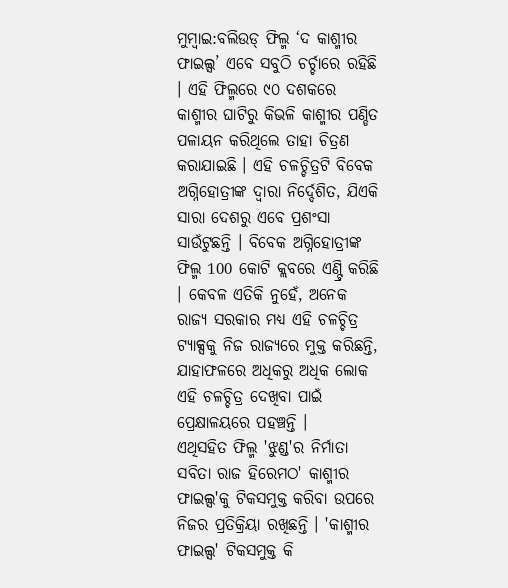ମୁମ୍ବାଇ:ବଲିଉଡ୍ ଫିଲ୍ମ ‘ଦ କାଶ୍ମୀର ଫାଇଲ୍ସ’ ଏବେ ସବୁଠି ଚର୍ଚ୍ଚାରେ ରହିଛି । ଏହି ଫିଲ୍ମରେ ୯୦ ଦଶକରେ କାଶ୍ମୀର ଘାଟିରୁ କିଭଳି କାଶ୍ମୀର ପଣ୍ଡିତ ପଳାୟନ କରିଥିଲେ ତାହା ଚିତ୍ରଣ କରାଯାଇଛି । ଏହି ଚଳଚ୍ଚିତ୍ରଟି ବିବେକ ଅଗ୍ନିହୋତ୍ରୀଙ୍କ ଦ୍ୱାରା ନିର୍ଦ୍ଦେଶିତ, ଯିଏକି ସାରା ଦେଶରୁ ଏବେ ପ୍ରଶଂସା ସାଉଁଟୁଛନ୍ତି । ବିବେକ ଅଗ୍ନିହୋତ୍ରୀଙ୍କ ଫିଲ୍ମ 100 କୋଟି କ୍ଲବରେ ଏଣ୍ଟ୍ରି କରିଛି । କେବଳ ଏତିକି ନୁହେଁ, ଅନେକ ରାଜ୍ୟ ସରକାର ମଧ୍ୟ ଏହି ଚଳଚ୍ଚିତ୍ର ଟ୍ୟାକ୍ସକୁ ନିଜ ରାଜ୍ୟରେ ମୁକ୍ତ କରିଛନ୍ତି, ଯାହାଫଳରେ ଅଧିକରୁ ଅଧିକ ଲୋକ ଏହି ଚଳଚ୍ଚିତ୍ର ଦେଖିବା ପାଇଁ ପ୍ରେକ୍ଷାଳୟରେ ପହଞ୍ଚନ୍ତି ।
ଏଥିସହିତ ଫିଲ୍ମ 'ଝୁଣ୍ଡ'ର ନିର୍ମାତା ସବିତା ରାଜ ହିରେମଠ' କାଶ୍ମୀର ଫାଇଲ୍ସ'କୁ ଟିକସମୁକ୍ତ କରିବା ଉପରେ ନିଜର ପ୍ରତିକ୍ରିୟା ରଖିଛନ୍ତି । 'କାଶ୍ମୀର ଫାଇଲ୍ସ' ଟିକସମୁକ୍ତ କି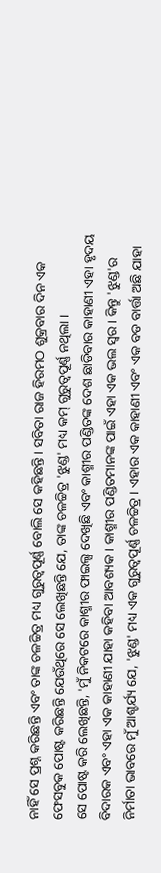ନାହିଁ ସେ ପ୍ରଶ୍ନ କରିଛନ୍ତି ଏବଂ ତାଙ୍କ ଚଳଚ୍ଚିତ୍ର ମଧ୍ୟ ଗୁରୁତ୍ୱପୂର୍ଣ୍ଣ ବୋଲି ସେ କହିଛନ୍ତି । ସବିତା ରାଜ ହିରମଠ ଶୁକ୍ରବାର ଦିନ ଏକ ଫେସବୁକ ପୋଷ୍ଟ କରିଛନ୍ତି ଯେଉଁଥିରେ ସେ ଲେଖିଛନ୍ତି ଯେ, ତାଙ୍କ ଚଳଚ୍ଚିତ୍ର 'ଝୁଣ୍ଡ' ମଧ୍ୟ କମ୍ ଗୁରୁତ୍ୱପୂର୍ଣ୍ଣ ନଥିଲା ।
ସେ ପୋଷ୍ଟ କରି ଲେଖିଛନ୍ତି, 'ମୁଁ ନିକଟରେ କାଶ୍ମୀର ଫାଇଲ୍ସ ଦେଖିଛି ଏବଂ କାଶ୍ମୀର ପଣ୍ଡିତଙ୍କ ଦେଶ ଛାଡିବାର କାହାଣୀ ଏହା ହୃଦୟ ବିଦାରକ ଏବଂ ଏହା ଏକ କାହାଣୀ ଯାହା କହିବା ଆବଶ୍ୟକ । କାଶ୍ମୀର ପଣ୍ଡିତମାନଙ୍କ ପାଇଁ ଏହା ଏକ ଭଲ ସ୍ୱର । କିନ୍ତୁ 'ଝୁଣ୍ଡ'ର ନିର୍ମାତା ଭାବରେ ମୁଁ ଆଶ୍ଚର୍ଯ୍ୟ ଯେ, 'ଝୁଣ୍ଡ' ମଧ୍ୟ ଏକ ଗୁରୁତ୍ୱପୂର୍ଣ୍ଣ ଚଳଚ୍ଚିତ୍ର । ଏହାର ଏକ କାହାଣୀ ଏବଂ ଏକ ବଡ ବାର୍ତ୍ତା ଅଛି ଯାହା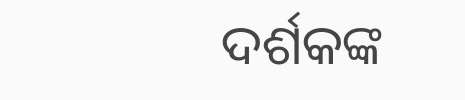ଦର୍ଶକଙ୍କ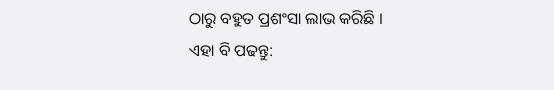ଠାରୁ ବହୁତ ପ୍ରଶଂସା ଲାଭ କରିଛି ।
ଏହା ବି ପଢନ୍ତୁ: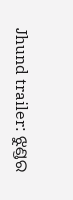Jhund trailer: ଝୁଣ୍ଡର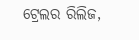ଟ୍ରେଲର ରିଲିଜ,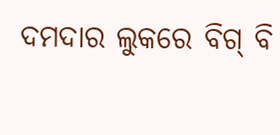ଦମଦାର ଲୁକରେ ବିଗ୍ ବି